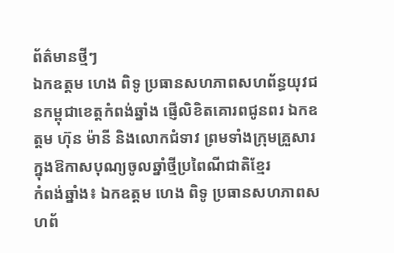ព័ត៌មានថ្មីៗ
ឯកឧត្តម ហេង ពិទូ ប្រធានសហភាពសហព័ន្ធយុវជនកម្ពុជាខេត្តកំពង់ឆ្នាំង ផ្ញើលិខិតគោរពជូនពរ ឯកឧត្តម ហ៊ុន ម៉ានី និងលោកជំទាវ ព្រមទាំងក្រុមគ្រួសារ ក្នុងឱកាសបុណ្យចូលឆ្នាំថ្មីប្រពៃណីជាតិខ្មែរ
កំពង់ឆ្នាំង៖ ឯកឧត្តម ហេង ពិទូ ប្រធានសហភាពសហព័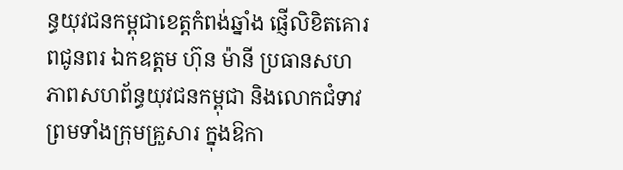ន្ធយុវជនកម្ពុជាខេត្តកំពង់ឆ្នាំង ផ្ញើលិខិតគោរពជូនពរ ឯកឧត្តម ហ៊ុន ម៉ានី ប្រធានសហភាពសហព័ន្ធយុវជនកម្ពុជា និងលោកជំទាវ ព្រមទាំងក្រុមគ្រួសារ ក្នុងឱកា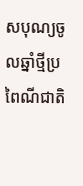សបុណ្យចូលឆ្នាំថ្មីប្រពៃណីជាតិ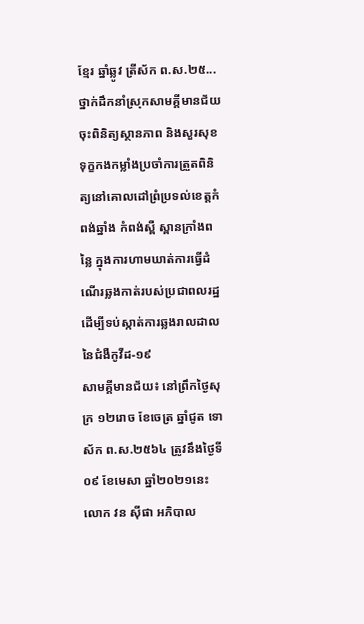ខ្មែរ ឆ្នាំឆ្លូវ ត្រីស័ក ព.ស.២៥...
ថ្នាក់ដឹកនាំស្រុកសាមគ្គីមានជ័យ ចុះពិនិត្យស្ថានភាព និងសួរសុខទុក្ខកងកម្លាំងប្រចាំការត្រួតពិនិត្យនៅគោលដៅព្រំប្រទល់ខេត្តកំពង់ឆ្នាំង កំពង់ស្ពឺ ស្ពានក្រាំងពន្លៃ ក្នុងការហាមឃាត់ការធ្វើដំណើរឆ្លងកាត់របស់ប្រជាពលរដ្ឋដើម្បីទប់ស្កាត់ការឆ្លងរាលដាលនៃជំងឺកូវីដ-១៩
សាមគ្គីមានជ័យ៖ នៅព្រឹកថ្ងៃសុក្រ ១២រោច ខែចេត្រ ឆ្នាំជូត ទោស័ក ព.ស.២៥៦៤ ត្រូវនឹងថ្ងៃទី០៩ ខែមេសា ឆ្នាំ២០២១នេះ លោក វន ស៊ីផា អភិបាល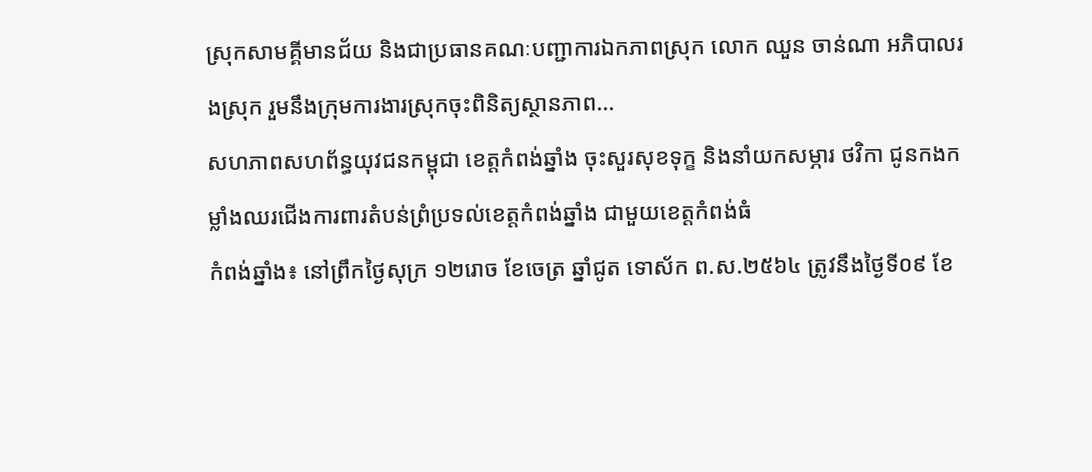ស្រុកសាមគ្គីមានជ័យ និងជាប្រធានគណៈបញ្ជាការឯកភាពស្រុក លោក ឈួន ចាន់ណា អភិបាលរងស្រុក រួមនឹងក្រុមការងារស្រុកចុះពិនិត្យស្ថានភាព...
សហភាពសហព័ន្ធយុវជនកម្ពុជា ខេត្តកំពង់ឆ្នាំង ចុះសួរសុខទុក្ខ និងនាំយកសម្ភារ ថវិកា ជូនកងកម្លាំងឈរជើងការពារតំបន់ព្រំប្រទល់ខេត្តកំពង់ឆ្នាំង ជាមួយខេត្តកំពង់ធំ
កំពង់ឆ្នាំង៖ នៅព្រឹកថ្ងៃសុក្រ ១២រោច ខែចេត្រ ឆ្នាំជូត ទោស័ក ព.ស.២៥៦៤ ត្រូវនឹងថ្ងៃទី០៩ ខែ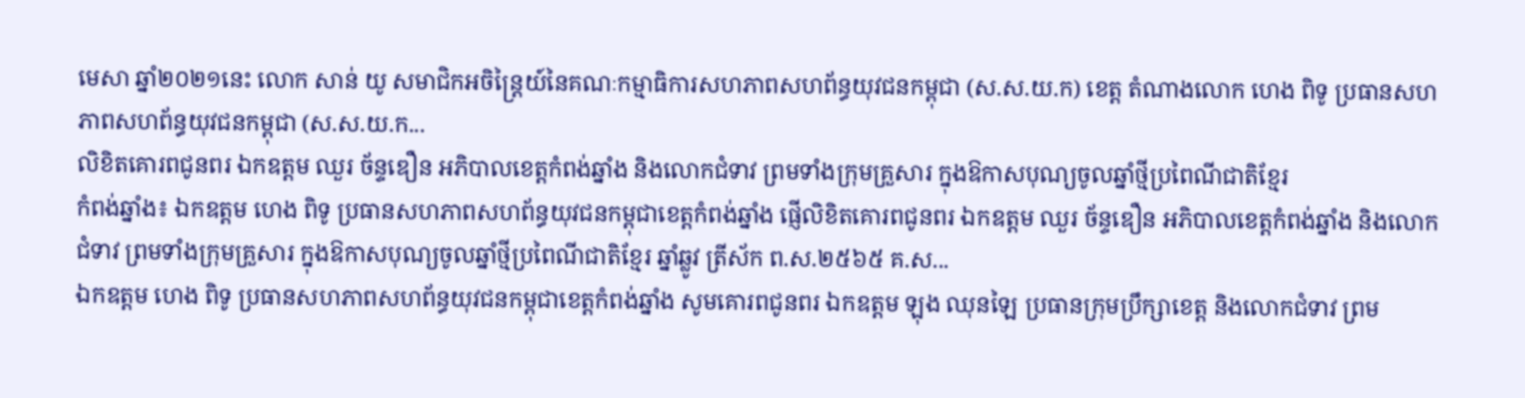មេសា ឆ្នាំ២០២១នេះ លោក សាន់ យូ សមាជិកអចិន្ត្រៃយ៍នៃគណៈកម្មាធិការសហភាពសហព័ន្ធយុវជនកម្ពុជា (ស.ស.យ.ក) ខេត្ត តំណាងលោក ហេង ពិទូ ប្រធានសហភាពសហព័ន្ធយុវជនកម្ពុជា (ស.ស.យ.ក...
លិខិតគោរពជូនពរ ឯកឧត្តម ឈួរ ច័ន្ទឌឿន អភិបាលខេត្តកំពង់ឆ្នាំង និងលោកជំទាវ ព្រមទាំងក្រុមគ្រួសារ ក្នុងឱកាសបុណ្យចូលឆ្នាំថ្មីប្រពៃណីជាតិខ្មែរ
កំពង់ឆ្នាំង៖ ឯកឧត្តម ហេង ពិទូ ប្រធានសហភាពសហព័ន្ធយុវជនកម្ពុជាខេត្តកំពង់ឆ្នាំង ផ្ញើលិខិតគោរពជូនពរ ឯកឧត្តម ឈួរ ច័ន្ទឌឿន អភិបាលខេត្តកំពង់ឆ្នាំង និងលោកជំទាវ ព្រមទាំងក្រុមគ្រួសារ ក្នុងឱកាសបុណ្យចូលឆ្នាំថ្មីប្រពៃណីជាតិខ្មែរ ឆ្នាំឆ្លូវ ត្រីស័ក ព.ស.២៥៦៥ គ.ស...
ឯកឧត្តម ហេង ពិទូ ប្រធានសហភាពសហព័ន្ធយុវជនកម្ពុជាខេត្តកំពង់ឆ្នាំង សូមគោរពជូនពរ ឯកឧត្តម ឡុង ឈុនឡៃ ប្រធានក្រុមប្រឹក្សាខេត្ត និងលោកជំទាវ ព្រម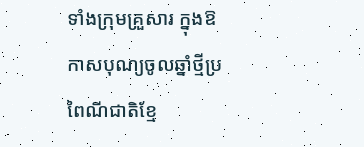ទាំងក្រុមគ្រួសារ ក្នុងឱកាសបុណ្យចូលឆ្នាំថ្មីប្រពៃណីជាតិខ្មែ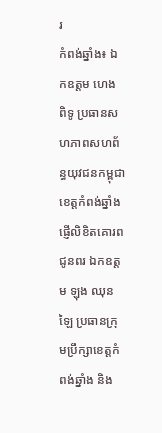រ
កំពង់ឆ្នាំង៖ ឯកឧត្តម ហេង ពិទូ ប្រធានសហភាពសហព័ន្ធយុវជនកម្ពុជាខេត្តកំពង់ឆ្នាំង ផ្ញើលិខិតគោរពជូនពរ ឯកឧត្តម ឡុង ឈុនឡៃ ប្រធានក្រុមប្រឹក្សាខេត្តកំពង់ឆ្នាំង និង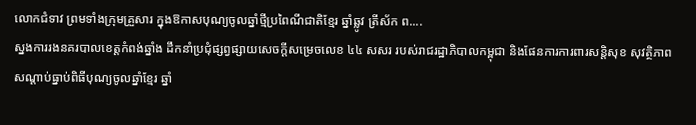លោកជំទាវ ព្រមទាំងក្រុមគ្រួសារ ក្នុងឱកាសបុណ្យចូលឆ្នាំថ្មីប្រពៃណីជាតិខ្មែរ ឆ្នាំឆ្លូវ ត្រីស័ក ព....
ស្នងការរងនគរបាលខេត្តកំពង់ឆ្នាំង ដឹកនាំប្រជុំផ្សព្វផ្សាយសេចក្ដីសម្រេចលេខ ៤៤ សសរ របស់រាជរដ្ឋាភិបាលកម្ពុជា និងផែនការការពារសន្តិសុខ សុវត្ថិភាព សណ្តាប់ធ្នាប់ពិធីបុណ្យចូលឆ្នាំខ្មែរ ឆ្នាំ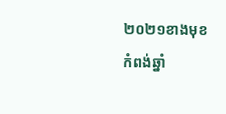២០២១ខាងមុខ
កំពង់ឆ្នាំ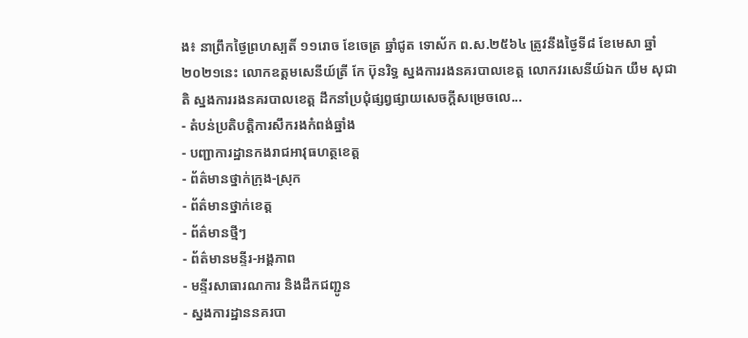ង៖ នាព្រឹកថ្ងៃព្រហស្បតិ៍ ១១រោច ខែចេត្រ ឆ្នាំជូត ទោស័ក ព.ស.២៥៦៤ ត្រូវនឹងថ្ងៃទី៨ ខែមេសា ឆ្នាំ២០២១នេះ លោកឧត្តមសេនីយ៍ត្រី កែ ប៊ុនរិទ្ធ ស្នងការរងនគរបាលខេត្ត លោកវរសេនីយ៍ឯក យឹម សុជាតិ ស្នងការរងនគរបាលខេត្ត ដឹកនាំប្រជុំផ្សព្វផ្សាយសេចក្ដីសម្រេចលេ...
- តំបន់ប្រតិបត្តិការសឹករងកំពង់ឆ្នាំង
- បញ្ជាការដ្ឋានកងរាជអាវុធហត្ថខេត្ត
- ព័ត៌មានថ្នាក់ក្រុង-ស្រុក
- ព័ត៌មានថ្នាក់ខេត្ត
- ព័ត៌មានថ្មីៗ
- ព័ត៌មានមន្ទីរ-អង្គភាព
- មន្ទីរសាធារណការ និងដឹកជញ្ជូន
- ស្នងការដ្ឋាននគរបា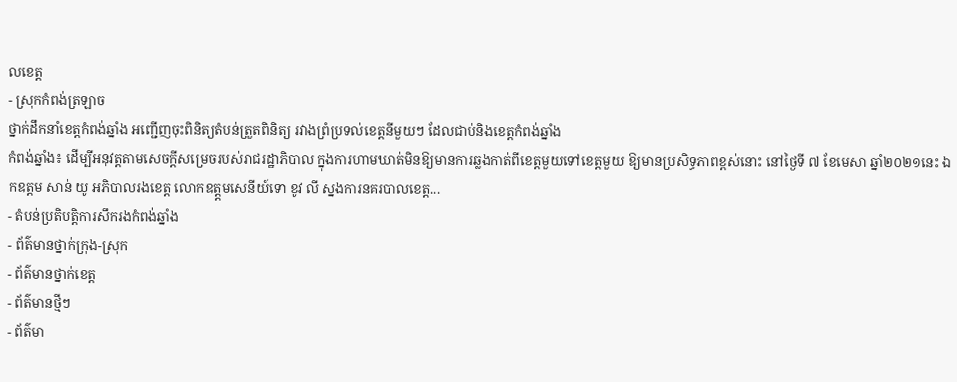លខេត្ត
- ស្រុកកំពង់ត្រឡាច
ថ្នាក់ដឹកនាំខេត្តកំពង់ឆ្នាំង អញ្ជើញចុះពិនិត្យតំបន់ត្រួតពិនិត្យ រវាងព្រំប្រទល់ខេត្តនីមួយៗ ដែលជាប់និងខេត្តកំពង់ឆ្នាំង
កំពង់ឆ្នាំង៖ ដើម្បីអនុវត្តតាមសេចក្តីសម្រេចរបស់រាជរដ្ឋាភិបាល ក្នុងការហាមឃាត់មិនឱ្យមានការឆ្លងកាត់ពីខេត្តមួយទៅខេត្តមួយ ឱ្យមានប្រសិទ្ធភាពខ្ពស់នោះ នៅថ្ងៃទី ៧ ខែមេសា ឆ្នាំ២០២១នេះ ឯកឧត្តម សាន់ យូ អភិបាលរងខេត្ត លោកឧត្ត្តមសេនីយ៍ទោ ខូវ លី ស្នងការនគរបាលខេត្ត...
- តំបន់ប្រតិបត្តិការសឹករងកំពង់ឆ្នាំង
- ព័ត៌មានថ្នាក់ក្រុង-ស្រុក
- ព័ត៌មានថ្នាក់ខេត្ត
- ព័ត៌មានថ្មីៗ
- ព័ត៌មា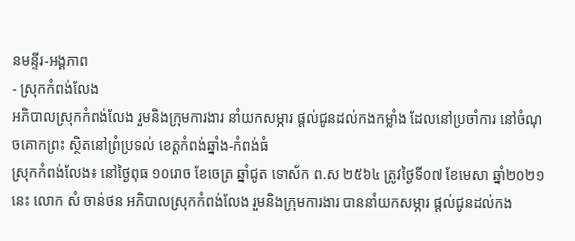នមន្ទីរ-អង្គភាព
- ស្រុកកំពង់លែង
អភិបាលស្រុកកំពង់លែង រួមនិងក្រុមការងារ នាំយកសម្ភារ ផ្តល់ជូនដល់កងកម្លាំង ដែលនៅប្រចាំការ នៅចំណុចគោកព្រះ ស្ថិតនៅព្រំប្រទល់ ខេត្តកំពង់ឆ្នាំង-កំពង់ធំ
ស្រុកកំពង់លែង៖ នៅថ្ងៃពុធ ១០រោច ខែចេត្រ ឆ្នាំជូត ទោស័ក ព.ស ២៥៦៤ ត្រូវថ្ងៃទី០៧ ខែមេសា ឆ្នាំ២០២១នេះ លោក សំ ចាន់ថន អភិបាលស្រុកកំពង់លែង រួមនិងក្រុមការងារ បាននាំយកសម្ភារ ផ្តល់ជូនដល់កង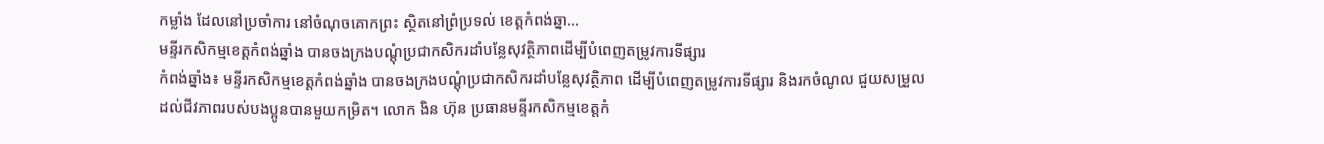កម្លាំង ដែលនៅប្រចាំការ នៅចំណុចគោកព្រះ ស្ថិតនៅព្រំប្រទល់ ខេត្តកំពង់ឆ្នា...
មន្ទីរកសិកម្មខេត្ដកំពង់ឆ្នាំង បានចងក្រងបណ្ដុំប្រជាកសិករដាំបន្លែសុវត្ថិភាពដើម្បីបំពេញតម្រូវការទីផ្សារ
កំពង់ឆ្នាំង៖ មន្ទីរកសិកម្មខេត្ដកំពង់ឆ្នាំង បានចងក្រងបណ្ដុំប្រជាកសិករដាំបន្លែសុវត្ថិភាព ដើម្បីបំពេញតម្រូវការទីផ្សារ និងរកចំណូល ជួយសម្រួលដល់ជីវភាពរបស់បងប្អូនបានមួយកម្រិត។ លោក ងិន ហ៊ុន ប្រធានមន្ទីរកសិកម្មខេត្តកំ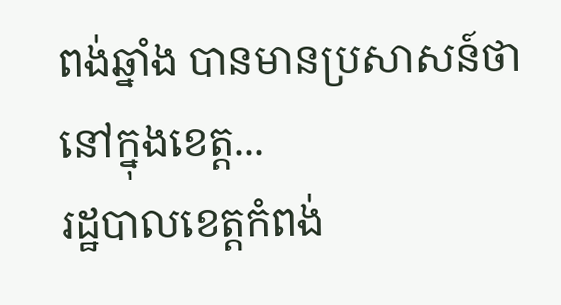ពង់ឆ្នាំង បានមានប្រសាសន៍ថា នៅក្នុងខេត្ត...
រដ្ឋបាលខេត្តកំពង់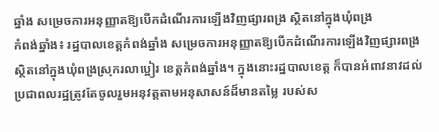ឆ្នាំង សម្រេចការអនុញ្ញាតឱ្យបើកដំណើរការឡើងវិញផ្សារពង្រ ស្ថិតនៅក្នុងឃុំពង្រ
កំពង់ឆ្នាំង៖ រដ្ឋបាលខេត្តកំពង់ឆ្នាំង សម្រេចការអនុញ្ញាតឱ្យបើកដំណើរការឡើងវិញផ្សារពង្រ ស្ថិតនៅក្នុងឃុំពង្រស្រុករលាប្អៀរ ខេត្តកំពង់ឆ្នាំង។ ក្នុងនោះរដ្ឋបាលខេត្ត ក៏បានអំពាវនាវដល់ប្រជាពលរដ្ឋត្រូវតែចូលរួមអនុវត្តតាមអនុសាសន៍ដ៏មានតម្លៃ របស់ស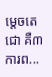ម្តេចតេជោ គឺ៣ការព...